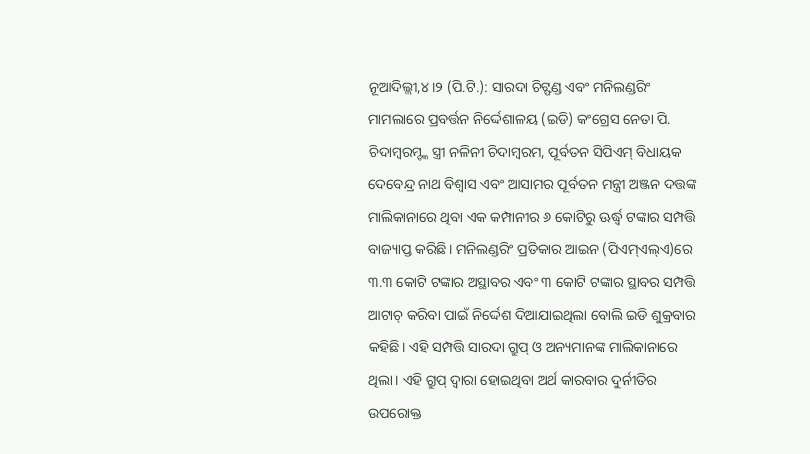ନୂଆଦିଲ୍ଲୀ,୪।୨ (ପି.ଟି.): ସାରଦା ଚିଟ୍ଫଣ୍ଡ ଏବଂ ମନିଲଣ୍ଡରିଂ ମାମଲାରେ ପ୍ରବର୍ତ୍ତନ ନିର୍ଦ୍ଦେଶାଳୟ (ଇଡି) କଂଗ୍ରେସ ନେତା ପି. ଚିଦାମ୍ବରମ୍ଙ୍କ ସ୍ତ୍ରୀ ନଳିନୀ ଚିଦାମ୍ବରମ, ପୂର୍ବତନ ସିପିଏମ୍ ବିଧାୟକ ଦେବେନ୍ଦ୍ର ନାଥ ବିଶ୍ୱାସ ଏବଂ ଆସାମର ପୂର୍ବତନ ମନ୍ତ୍ରୀ ଅଞ୍ଜନ ଦତ୍ତଙ୍କ ମାଲିକାନାରେ ଥିବା ଏକ କମ୍ପାନୀର ୬ କୋଟିରୁ ଊର୍ଦ୍ଧ୍ୱ ଟଙ୍କାର ସମ୍ପତ୍ତି ବାଜ୍ୟାପ୍ତ କରିଛି। ମନିଲଣ୍ଡରିଂ ପ୍ରତିକାର ଆଇନ (ପିଏମ୍ଏଲ୍ଏ)ରେ ୩.୩ କୋଟି ଟଙ୍କାର ଅସ୍ଥାବର ଏବଂ ୩ କୋଟି ଟଙ୍କାର ସ୍ଥାବର ସମ୍ପତ୍ତି ଆଟାଚ୍ କରିବା ପାଇଁ ନିର୍ଦ୍ଦେଶ ଦିଆଯାଇଥିଲା ବୋଲି ଇଡି ଶୁକ୍ରବାର କହିଛି। ଏହି ସମ୍ପତ୍ତି ସାରଦା ଗ୍ରୁପ୍ ଓ ଅନ୍ୟମାନଙ୍କ ମାଲିକାନାରେ ଥିଲା। ଏହି ଗ୍ରୁପ୍ ଦ୍ୱାରା ହୋଇଥିବା ଅର୍ଥ କାରବାର ଦୁର୍ନୀତିର ଉପରୋକ୍ତ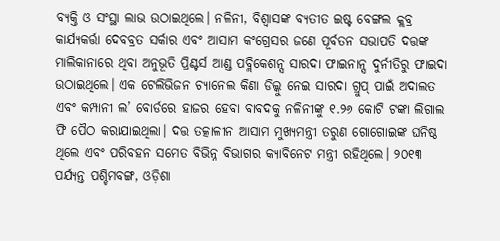ବ୍ୟକ୍ତି ଓ ସଂସ୍ଥା ଲାଭ ଉଠାଇଥିଲେ। ନଳିନୀ, ବିଶ୍ୱାସଙ୍କ ବ୍ୟତୀତ ଇଷ୍ଟ ବେଙ୍ଗଲ କ୍ଲବ୍ର କାର୍ଯ୍ୟକର୍ତ୍ତା ଦେବବ୍ରତ ସର୍କାର ଏବଂ ଆସାମ କଂଗ୍ରେସର ଜଣେ ପୂର୍ବତନ ସଭାପତି ଦତ୍ତଙ୍କ ମାଲିକାନାରେ ଥିବା ଅନୁଭୂତି ପ୍ରିଣ୍ଟର୍ସ ଆଣ୍ଡ ପବ୍ଲିକେଶନ୍ସ ସାରଦା ଫାଇନାନ୍ସ ଦୁର୍ନୀତିରୁ ଫାଇଦା ଉଠାଇଥିଲେ। ଏକ ଟେଲିଭିଜନ ଚ୍ୟାନେଲ କିଣା ଡିଲ୍କୁ ନେଇ ସାରଦା ଗ୍ରୁପ୍ ପାଇଁ ଅଦାଲତ ଏବଂ କମ୍ପାନୀ ଲ’ ବୋର୍ଡରେ ହାଜର ହେବା ବାବଦକୁ ନଳିନୀଙ୍କୁ ୧.୨୬ କୋଟି ଟଙ୍କା ଲିଗାଲ ଫି ପୈଠ କରାଯାଇଥିଲା। ଦତ୍ତ ତତ୍କାଳୀନ ଆସାମ ମୁଖ୍ୟମନ୍ତ୍ରୀ ତରୁଣ ଗୋଗୋଇଙ୍କ ଘନିଷ୍ଠ ଥିଲେ ଏବଂ ପରିବହନ ସମେତ ବିଭିନ୍ନ ବିଭାଗର କ୍ୟାବିନେଟ ମନ୍ତ୍ରୀ ରହିଥିଲେ। ୨୦୧୩ ପର୍ଯ୍ୟନ୍ତ ପଶ୍ଚିମବଙ୍ଗ, ଓଡ଼ିଶା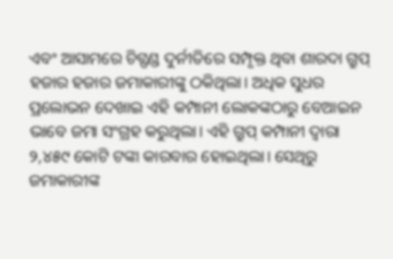ଏବଂ ଆସାମରେ ଚିଟ୍ଫଣ୍ଡ ଦୁର୍ନୀତିରେ ସମ୍ପୃକ୍ତ ଥିବା ଶାରଦା ଗ୍ରୁପ୍ ହଜାର ହଜାର ଜମାକାରୀଙ୍କୁ ଠକିଥିଲା। ଅଧିକ ସୁଧର ପ୍ରଲୋଭନ ଦେଖାଇ ଏହି କମ୍ପାନୀ ଲୋକଙ୍କଠାରୁ ବେଆଇନ ଭାବେ ଜମା ସଂଗ୍ରହ କରୁଥିଲା। ଏହି ଗ୍ରୁପ୍ କମ୍ପାନୀ ଦ୍ୱାରା ୨,୪୫୯ କୋଟି ଟଙ୍କା କାରବାର ହୋଇଥିଲା। ସେଥିରୁ ଜମାକାରୀଙ୍କ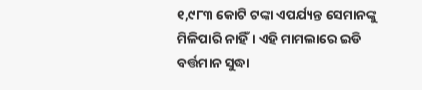୧,୯୮୩ କୋଟି ଟଙ୍କା ଏପର୍ଯ୍ୟନ୍ତ ସେମାନଙ୍କୁ ମିଳିପାରି ନାହିଁ। ଏହି ମାମଲାରେ ଇଡି ବର୍ତ୍ତମାନ ସୁଦ୍ଧା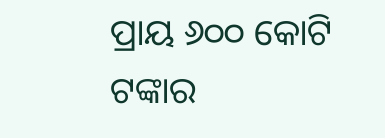ପ୍ରାୟ ୬୦୦ କୋଟି ଟଙ୍କାର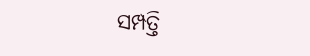ସମ୍ପତ୍ତି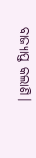ବାଜ୍ୟାପ୍ତ କଲାଣି।